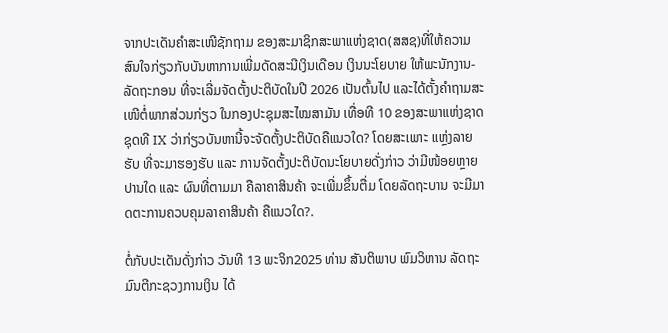ຈາກປະເດັນຄໍາສະເໜີຊັກຖາມ ຂອງສະມາຊິກສະພາແຫ່ງຊາດ(ສສຊ)ທີ່ໃຫ້ຄວາມສົນໃຈກ່ຽວກັບບັນຫາການເພີ່ມດັດສະນີເງິນເດືອນ ເງິນນະໂຍບາຍ ໃຫ້ພະນັກງານ-ລັດຖະກອນ ທີ່ຈະເລີ່ມຈັດຕັ້ງປະຕິບັດໃນປີ 2026 ເປັນຕົ້ນໄປ ແລະໄດ້ຕັ້ງຄໍາຖາມສະເໜີຕໍ່ພາກສ່ວນກ່ຽວ ໃນກອງປະຊຸມສະໄໝສາມັນ ເທື່ອທີ 10 ຂອງສະພາແຫ່ງຊາດ ຊຸດທີ IX ວ່າກ່ຽວບັນຫານີ້ຈະຈັດຕັ້ງປະຕິບັດຄືແນວໃດ? ໂດຍສະເພາະ ແຫຼ່ງລາຍຮັບ ທີ່ຈະມາຮອງຮັບ ແລະ ການຈັດຕັ້ງປະຕິບັດນະໂຍບາຍດັ່ງກ່າວ ວ່າມີໜ້ອຍຫຼາຍປານໃດ ແລະ ຜົນທີ່ຕາມມາ ຄືລາຄາສິນຄ້າ ຈະເພີ່ມຂຶ້ນຕື່ມ ໂດຍລັດຖະບານ ຈະມີມາດຕະການຄວບຄຸມລາຄາສິນຄ້າ ຄືແນວໃດ?.

ຕໍ່ກັບປະເດັນດັ່ງກ່າວ ວັນທີ 13 ພະຈິກ2025 ທ່ານ ສັນຕິພາບ ພົມວິຫານ ລັດຖະມົນຕີກະຊວງການເງິນ ໄດ້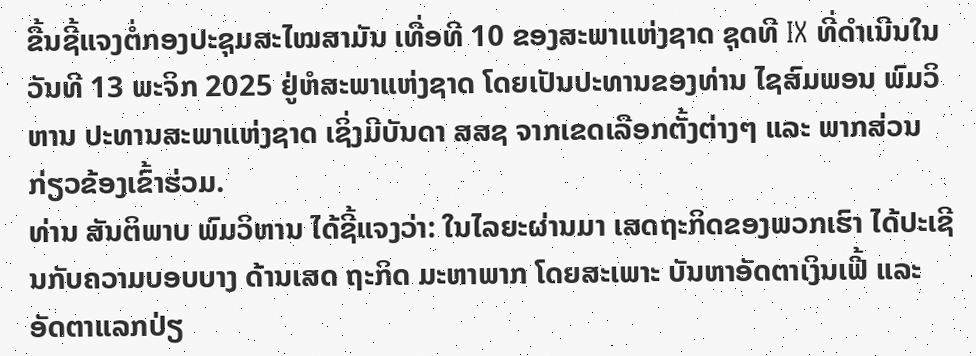ຂື້ນຊີ້ແຈງຕໍ່ກອງປະຊຸມສະໄໝສາມັນ ເທື່ອທີ 10 ຂອງສະພາແຫ່ງຊາດ ຊຸດທີ IX ທີ່ດຳເນີນໃນວັນທີ 13 ພະຈິກ 2025 ຢູ່ຫໍສະພາແຫ່ງຊາດ ໂດຍເປັນປະທານຂອງທ່ານ ໄຊສົມພອນ ພົມວິຫານ ປະທານສະພາແຫ່ງຊາດ ເຊິ່ງມີບັນດາ ສສຊ ຈາກເຂດເລືອກຕັ້ງຕ່າງໆ ແລະ ພາກສ່ວນກ່ຽວຂ້ອງເຂົ້າຮ່ວມ.
ທ່ານ ສັນຕິພາບ ພົມວິຫານ ໄດ້ຊີ້ແຈງວ່າ: ໃນໄລຍະຜ່ານມາ ເສດຖະກິດຂອງພວກເຮົາ ໄດ້ປະເຊີນກັບຄວາມບອບບາງ ດ້ານເສດ ຖະກິດ ມະຫາພາກ ໂດຍສະເພາະ ບັນຫາອັດຕາເງິນເຟີ້ ແລະ ອັດຕາແລກປ່ຽ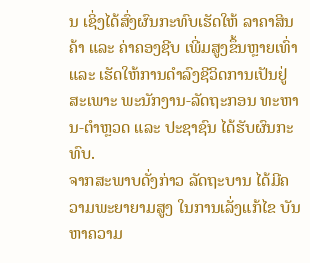ນ ເຊິ່ງໄດ້ສົ່ງຜົນກະທົບເຮັດໃຫ້ ລາຄາສິນຄ້າ ແລະ ຄ່າຄອງຊີບ ເພີ່ມສູງຂຶ້ນຫຼາຍເທົ່າ ແລະ ເຮັດໃຫ້ການດຳລົງຊີວິດການເປັນຢູ່ ສະເພາະ ພະນັກງານ-ລັດຖະກອນ ທະຫານ-ຕຳຫຼວດ ແລະ ປະຊາຊົນ ໄດ້ຮັບຜົນກະທົບ.
ຈາກສະພາບດັ່ງກ່າວ ລັດຖະບານ ໄດ້ມີຄວາມພະຍາຍາມສູງ ໃນການເລັ່ງແກ້ໄຂ ບັນຫາຄວາມ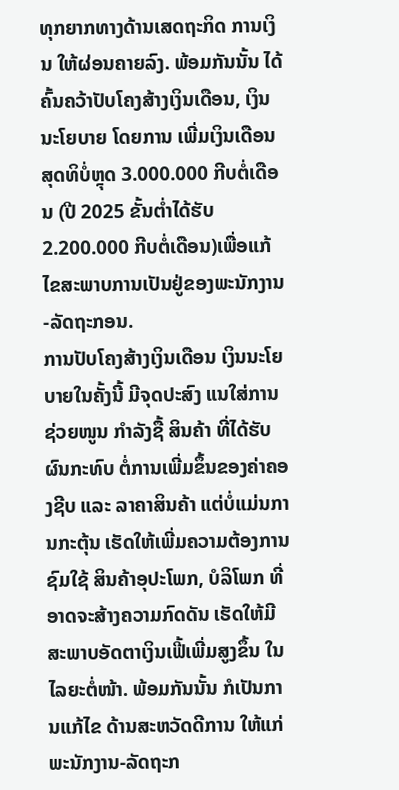ທຸກຍາກທາງດ້ານເສດຖະກິດ ການເງິນ ໃຫ້ຜ່ອນຄາຍລົງ. ພ້ອມກັນນັ້ນ ໄດ້ຄົ້ນຄວ້າປັບໂຄງສ້າງເງິນເດືອນ, ເງິນນະໂຍບາຍ ໂດຍການ ເພີ່ມເງິນເດືອນສຸດທິບໍ່ຫຼຸດ 3.000.000 ກີບຕໍ່ເດືອນ (ປີ 2025 ຂັ້ນຕໍ່າໄດ້ຮັບ 2.200.000 ກີບຕໍ່ເດືອນ)ເພື່ອແກ້ໄຂສະພາບການເປັນຢູ່ຂອງພະນັກງານ-ລັດຖະກອນ.
ການປັບໂຄງສ້າງເງິນເດືອນ ເງິນນະໂຍບາຍໃນຄັ້ງນີ້ ມີຈຸດປະສົງ ແນໃສ່ການຊ່ວຍໜູນ ກໍາລັງຊື້ ສິນຄ້າ ທີ່ໄດ້ຮັບຜົນກະທົບ ຕໍ່ການເພີ່ມຂຶ້ນຂອງຄ່າຄອງຊີບ ແລະ ລາຄາສິນຄ້າ ແຕ່ບໍ່ແມ່ນການກະຕຸ້ນ ເຮັດໃຫ້ເພີ່ມຄວາມຕ້ອງການຊົມໃຊ້ ສິນຄ້າອຸປະໂພກ, ບໍລິໂພກ ທີ່ອາດຈະສ້າງຄວາມກົດດັນ ເຮັດໃຫ້ມີ ສະພາບອັດຕາເງິນເຟີ້ເພີ່ມສູງຂຶ້ນ ໃນໄລຍະຕໍ່ໜ້າ. ພ້ອມກັນນັ້ນ ກໍເປັນການແກ້ໄຂ ດ້ານສະຫວັດດີການ ໃຫ້ແກ່ພະນັກງານ-ລັດຖະກ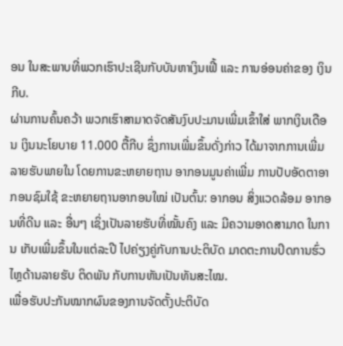ອນ ໃນສະພາບທີ່ພວກເຮົາປະເຊີນກັບບັນຫາເງິນເຟີ້ ແລະ ການອ່ອນຄ່າຂອງ ເງິນກີບ.
ຜ່ານການຄົ້ນຄວ້າ ພວກເຮົາສາມາດຈັດສັນງົບປະມານເພີ່ມເຂົ້າໃສ່ ພາກເງິນເດືອນ ເງິນນະໂຍບາຍ 11.000 ຕື້ກີບ ຊຶ່ງການເພີ່ມຂຶ້ນດັ່ງກ່າວ ໄດ້ມາຈາກການເພີ່ມລາຍຮັບພາຍໃນ ໂດຍການຂະຫຍາຍຖານ ອາກອນມູນຄ່າເພີ່ມ ການປັບອັດຕາອາກອນຊົມໃຊ້ ຂະຫຍາຍຖານອາກອນໃໝ່ ເປັນຕົ້ນ: ອາກອນ ສິ່ງແວດລ້ອມ ອາກອນທີ່ດີນ ແລະ ອື່ນໆ ເຊິ່ງເປັນລາຍຮັບທີ່ໝັ້ນຄົງ ແລະ ມີຄວາມອາດສາມາດ ໃນການ ເກັບເພີ່ມຂຶ້ນໃນແຕ່ລະປີ ໄປຄ່ຽງຄູ່ກັບການປະຕິບັດ ມາດຕະການປິດການຮົ່ວໄຫຼດ້ານລາຍຮັບ ຕິດພັນ ກັບການຫັນເປັນທັນສະໄໝ.
ເພື່ອຮັບປະກັນໝາກຜົນຂອງການຈັດຕັ້ງປະຕິບັດ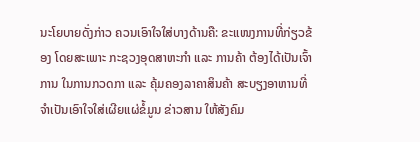ນະໂຍບາຍດັ່ງກ່າວ ຄວນເອົາໃຈໃສ່ບາງດ້ານຄື: ຂະແໜງການທີ່ກ່ຽວຂ້ອງ ໂດຍສະເພາະ ກະຊວງອຸດສາຫະກຳ ແລະ ການຄ້າ ຕ້ອງໄດ້ເປັນເຈົ້າການ ໃນການກວດກາ ແລະ ຄຸ້ມຄອງລາຄາສິນຄ້າ ສະບຽງອາຫານທີ່ຈໍາເປັນເອົາໃຈໃສ່ເຜີຍແຜ່ຂໍ້ມູນ ຂ່າວສານ ໃຫ້ສັງຄົມ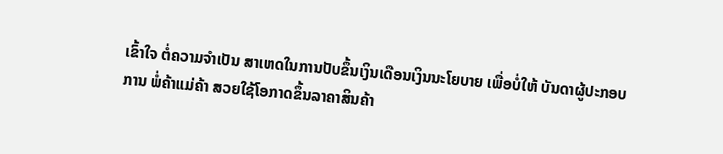ເຂົ້າໃຈ ຕໍ່ຄວາມຈໍາເປັນ ສາເຫດໃນການປັບຂຶ້ນເງິນເດືອນເງິນນະໂຍບາຍ ເພື່ອບໍ່ໃຫ້ ບັນດາຜູ້ປະກອບການ ພໍ່ຄ້າແມ່ຄ້າ ສວຍໃຊ້ໂອກາດຂຶ້ນລາຄາສິນຄ້າ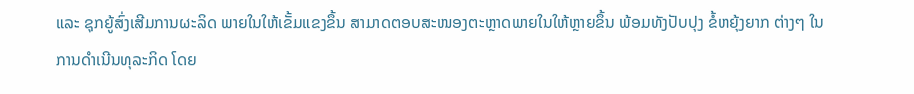ແລະ ຊຸກຍູ້ສົ່ງເສີມການຜະລິດ ພາຍໃນໃຫ້ເຂັ້ມແຂງຂຶ້ນ ສາມາດຕອບສະໜອງຕະຫຼາດພາຍໃນໃຫ້ຫຼາຍຂຶ້ນ ພ້ອມທັງປັບປຸງ ຂໍ້ຫຍຸ້ງຍາກ ຕ່າງໆ ໃນການດໍາເນີນທຸລະກິດ ໂດຍ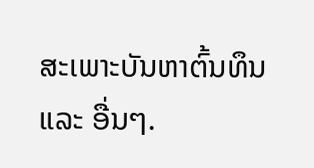ສະເພາະບັນຫາຕົ້ນທຶນ ແລະ ອື່ນໆ.